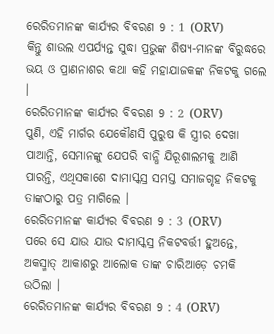ରେରିତମାନଙ୍କ କାର୍ଯ୍ୟର ବିବରଣ 9 : 1 (ORV)
କିନ୍ତୁ ଶାଉଲ ଏପର୍ଯ୍ୟନ୍ତ ସୁଦ୍ଧା ପ୍ରଭୁଙ୍କ ଶିଷ୍ୟ-ମାନଙ୍କ ବିରୁଦ୍ଧରେ ଭୟ ଓ ପ୍ରାଣନାଶର କଥା କହି ମହାଯାଜକଙ୍କ ନିକଟକୁ ଗଲେ ।
ରେରିତମାନଙ୍କ କାର୍ଯ୍ୟର ବିବରଣ 9 : 2 (ORV)
ପୁଣି, ଏହି ମାର୍ଗର ଯେକୌଣସି ପୁରୁଷ କି ସ୍ତ୍ରୀର ଦେଖା ପାଆନ୍ତି, ସେମାନଙ୍କୁ ଯେପରି ବାନ୍ଧି ଯିରୂଶାଲମକୁ ଆଣି ପାରନ୍ତି, ଏଥିସକାଶେ ଦାମାସ୍କସ୍ର ସମସ୍ତ ସମାଜଗୃହ ନିକଟକୁ ତାଙ୍କଠାରୁ ପତ୍ର ମାଗିଲେ ।
ରେରିତମାନଙ୍କ କାର୍ଯ୍ୟର ବିବରଣ 9 : 3 (ORV)
ପରେ ସେ ଯାଉ ଯାଉ ଦାମାସ୍କସ୍ର ନିକଟବର୍ତ୍ତୀ ହୁଅନ୍ତେ, ଅକସ୍ମାତ୍ ଆକାଶରୁ ଆଲୋକ ତାଙ୍କ ଚାରିଆଡ଼େ ଚମକି ଉଠିଲା ।
ରେରିତମାନଙ୍କ କାର୍ଯ୍ୟର ବିବରଣ 9 : 4 (ORV)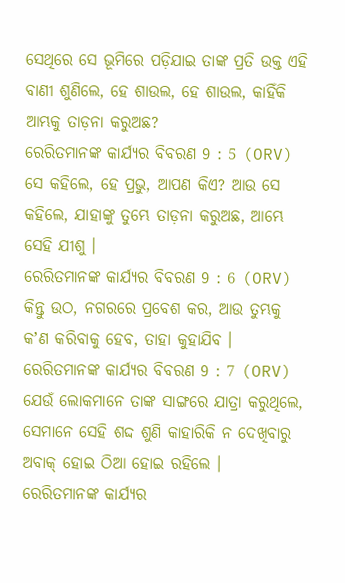ସେଥିରେ ସେ ଭୂମିରେ ପଡ଼ିଯାଇ ତାଙ୍କ ପ୍ରତି ଉକ୍ତ ଏହି ବାଣୀ ଶୁଣିଲେ, ହେ ଶାଉଲ, ହେ ଶାଉଲ, କାହିଁକି ଆମ୍ଭକୁ ତାଡ଼ନା କରୁଅଛ?
ରେରିତମାନଙ୍କ କାର୍ଯ୍ୟର ବିବରଣ 9 : 5 (ORV)
ସେ କହିଲେ, ହେ ପ୍ରଭୁ, ଆପଣ କିଏ? ଆଉ ସେ କହିଲେ, ଯାହାଙ୍କୁ ତୁମ୍ଭେ ତାଡ଼ନା କରୁଅଛ, ଆମ୍ଭେ ସେହି ଯୀଶୁ ।
ରେରିତମାନଙ୍କ କାର୍ଯ୍ୟର ବିବରଣ 9 : 6 (ORV)
କିନ୍ତୁ ଉଠ, ନଗରରେ ପ୍ରବେଶ କର, ଆଉ ତୁମ୍ଭକୁ କʼଣ କରିବାକୁ ହେବ, ତାହା କୁହାଯିବ ।
ରେରିତମାନଙ୍କ କାର୍ଯ୍ୟର ବିବରଣ 9 : 7 (ORV)
ଯେଉଁ ଲୋକମାନେ ତାଙ୍କ ସାଙ୍ଗରେ ଯାତ୍ରା କରୁଥିଲେ, ସେମାନେ ସେହି ଶଦ୍ଦ ଶୁଣି କାହାରିକି ନ ଦେଖିବାରୁ ଅବାକ୍ ହୋଇ ଠିଆ ହୋଇ ରହିଲେ ।
ରେରିତମାନଙ୍କ କାର୍ଯ୍ୟର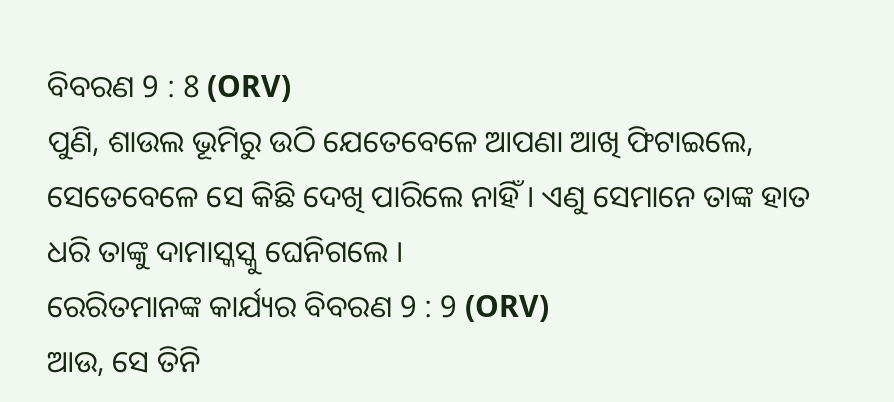ବିବରଣ 9 : 8 (ORV)
ପୁଣି, ଶାଉଲ ଭୂମିରୁ ଉଠି ଯେତେବେଳେ ଆପଣା ଆଖି ଫିଟାଇଲେ, ସେତେବେଳେ ସେ କିଛି ଦେଖି ପାରିଲେ ନାହିଁ । ଏଣୁ ସେମାନେ ତାଙ୍କ ହାତ ଧରି ତାଙ୍କୁ ଦାମାସ୍କସ୍କୁ ଘେନିଗଲେ ।
ରେରିତମାନଙ୍କ କାର୍ଯ୍ୟର ବିବରଣ 9 : 9 (ORV)
ଆଉ, ସେ ତିନି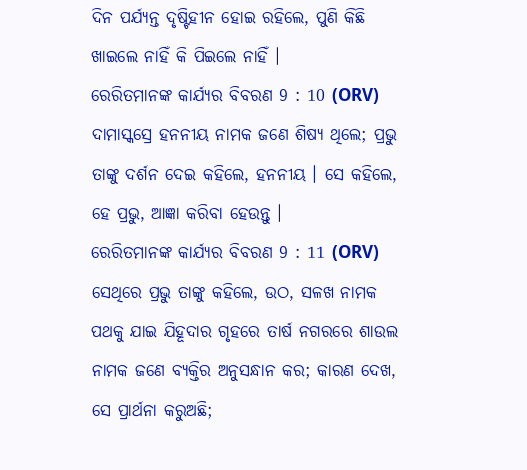ଦିନ ପର୍ଯ୍ୟନ୍ତ ଦୃଷ୍ଟିହୀନ ହୋଇ ରହିଲେ, ପୁଣି କିଛି ଖାଇଲେ ନାହିଁ କି ପିଇଲେ ନାହିଁ ।
ରେରିତମାନଙ୍କ କାର୍ଯ୍ୟର ବିବରଣ 9 : 10 (ORV)
ଦାମାସ୍କସ୍ରେ ହନନୀୟ ନାମକ ଜଣେ ଶିଷ୍ୟ ଥିଲେ; ପ୍ରଭୁ ତାଙ୍କୁ ଦର୍ଶନ ଦେଇ କହିଲେ, ହନନୀୟ । ସେ କହିଲେ, ହେ ପ୍ରଭୁ, ଆଜ୍ଞା କରିବା ହେଉନ୍ତୁ ।
ରେରିତମାନଙ୍କ କାର୍ଯ୍ୟର ବିବରଣ 9 : 11 (ORV)
ସେଥିରେ ପ୍ରଭୁ ତାଙ୍କୁ କହିଲେ, ଉଠ, ସଳଖ ନାମକ ପଥକୁ ଯାଇ ଯିହୂଦାର ଗୃହରେ ତାର୍ଷ ନଗରରେ ଶାଉଲ ନାମକ ଜଣେ ବ୍ୟକ୍ତିର ଅନୁସନ୍ଧାନ କର; କାରଣ ଦେଖ, ସେ ପ୍ରାର୍ଥନା କରୁଅଛି;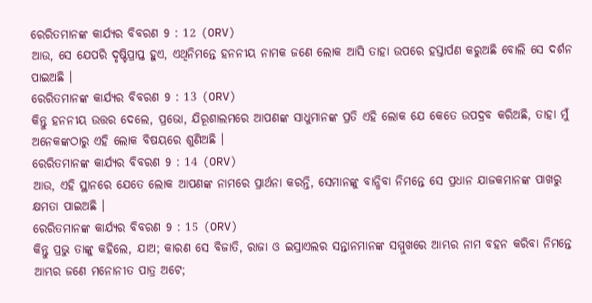ରେରିତମାନଙ୍କ କାର୍ଯ୍ୟର ବିବରଣ 9 : 12 (ORV)
ଆଉ, ସେ ଯେପରି ଦୃଷ୍ଟିପ୍ରାପ୍ତ ହୁଏ, ଏଥିନିମନ୍ତେ ହନନୀୟ ନାମକ ଜଣେ ଲୋକ ଆସି ତାହା ଉପରେ ହସ୍ତାର୍ପଣ କରୁଅଛି ବୋଲି ସେ ଦର୍ଶନ ପାଇଅଛି ।
ରେରିତମାନଙ୍କ କାର୍ଯ୍ୟର ବିବରଣ 9 : 13 (ORV)
କିନ୍ତୁ ହନନୀୟ ଉତ୍ତର ଦେଲେ, ପ୍ରଭୋ, ଯିରୂଶାଲମରେ ଆପଣଙ୍କ ସାଧୁମାନଙ୍କ ପ୍ରତି ଏହି ଲୋକ ଯେ କେତେ ଉପଦ୍ରବ କରିଅଛି, ତାହା ମୁଁ ଅନେକଙ୍କଠାରୁ ଏହି ଲୋକ ବିଷୟରେ ଶୁଣିଅଛି ।
ରେରିତମାନଙ୍କ କାର୍ଯ୍ୟର ବିବରଣ 9 : 14 (ORV)
ଆଉ, ଏହି ସ୍ଥାନରେ ଯେତେ ଲୋକ ଆପଣଙ୍କ ନାମରେ ପ୍ରାର୍ଥନା କରନ୍ତି, ସେମାନଙ୍କୁ ବାନ୍ଧିବା ନିମନ୍ତେ ସେ ପ୍ରଧାନ ଯାଜକମାନଙ୍କ ପାଖରୁ କ୍ଷମତା ପାଇଅଛି ।
ରେରିତମାନଙ୍କ କାର୍ଯ୍ୟର ବିବରଣ 9 : 15 (ORV)
କିନ୍ତୁ ପ୍ରଭୁ ତାଙ୍କୁ କହିଲେ, ଯାଅ; କାରଣ ସେ ବିଜାତି, ରାଜା ଓ ଇସ୍ରାଏଲର ସନ୍ତାନମାନଙ୍କ ସମ୍ମୁଖରେ ଆମ୍ଭର ନାମ ବହନ କରିବା ନିମନ୍ତେ ଆମ୍ଭର ଜଣେ ମନୋନୀତ ପାତ୍ର ଅଟେ;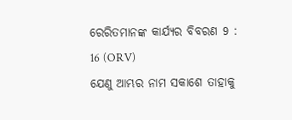ରେରିତମାନଙ୍କ କାର୍ଯ୍ୟର ବିବରଣ 9 : 16 (ORV)
ଯେଣୁ ଆମ୍ଭର ନାମ ସକାଶେ ତାହାକୁ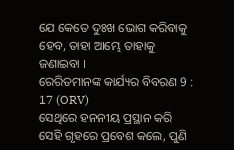ଯେ କେତେ ଦୁଃଖ ଭୋଗ କରିବାକୁ ହେବ, ତାହା ଆମ୍ଭେ ତାହାକୁ ଜଣାଇବା ।
ରେରିତମାନଙ୍କ କାର୍ଯ୍ୟର ବିବରଣ 9 : 17 (ORV)
ସେଥିରେ ହନନୀୟ ପ୍ରସ୍ଥାନ କରି ସେହି ଗୃହରେ ପ୍ରବେଶ କଲେ, ପୁଣି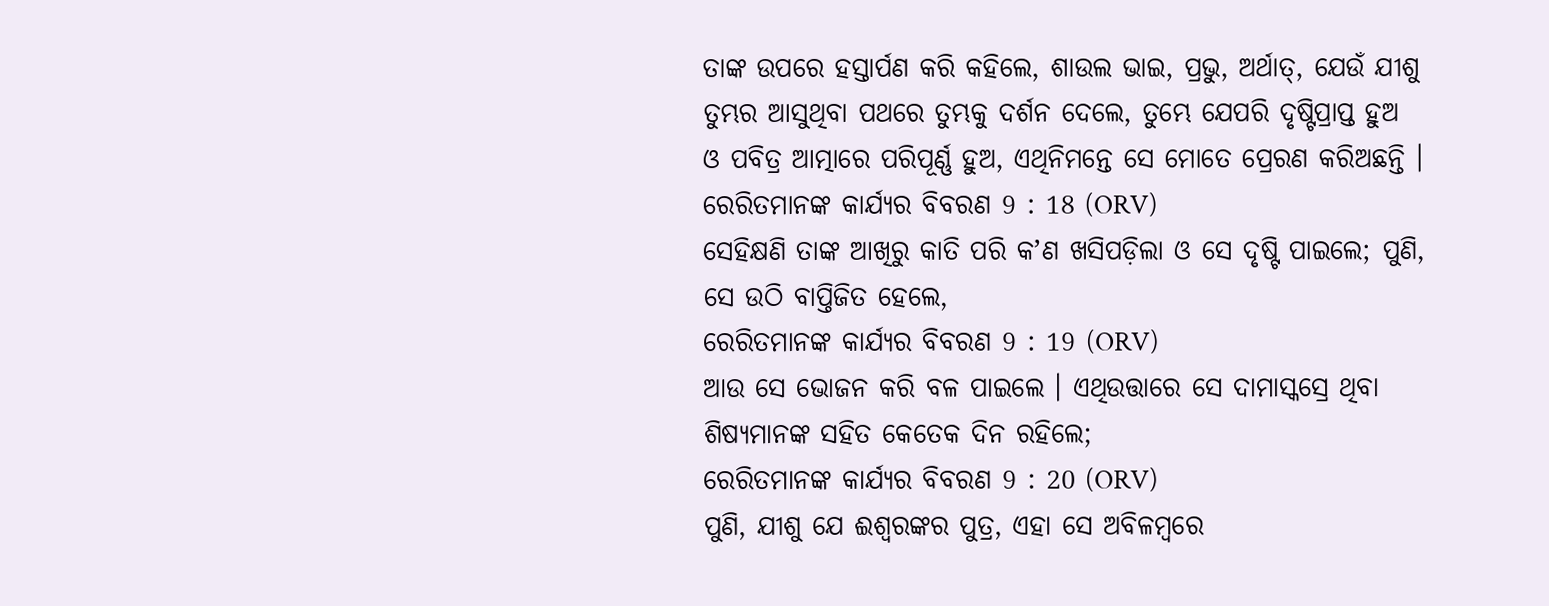ତାଙ୍କ ଉପରେ ହସ୍ତାର୍ପଣ କରି କହିଲେ, ଶାଉଲ ଭାଇ, ପ୍ରଭୁ, ଅର୍ଥାତ୍, ଯେଉଁ ଯୀଶୁ ତୁମ୍ଭର ଆସୁଥିବା ପଥରେ ତୁମ୍ଭକୁ ଦର୍ଶନ ଦେଲେ, ତୁମ୍ଭେ ଯେପରି ଦୃଷ୍ଟିପ୍ରାପ୍ତ ହୁଅ ଓ ପବିତ୍ର ଆତ୍ମାରେ ପରିପୂର୍ଣ୍ଣ ହୁଅ, ଏଥିନିମନ୍ତେ ସେ ମୋତେ ପ୍ରେରଣ କରିଅଛନ୍ତି ।
ରେରିତମାନଙ୍କ କାର୍ଯ୍ୟର ବିବରଣ 9 : 18 (ORV)
ସେହିକ୍ଷଣି ତାଙ୍କ ଆଖିରୁ କାତି ପରି କʼଣ ଖସିପଡ଼ିଲା ଓ ସେ ଦୃଷ୍ଟି ପାଇଲେ; ପୁଣି, ସେ ଉଠି ବାପ୍ତିଜିତ ହେଲେ,
ରେରିତମାନଙ୍କ କାର୍ଯ୍ୟର ବିବରଣ 9 : 19 (ORV)
ଆଉ ସେ ଭୋଜନ କରି ବଳ ପାଇଲେ । ଏଥିଉତ୍ତାରେ ସେ ଦାମାସ୍କସ୍ରେ ଥିବା ଶିଷ୍ୟମାନଙ୍କ ସହିତ କେତେକ ଦିନ ରହିଲେ;
ରେରିତମାନଙ୍କ କାର୍ଯ୍ୟର ବିବରଣ 9 : 20 (ORV)
ପୁଣି, ଯୀଶୁ ଯେ ଈଶ୍ଵରଙ୍କର ପୁତ୍ର, ଏହା ସେ ଅବିଳମ୍ଵରେ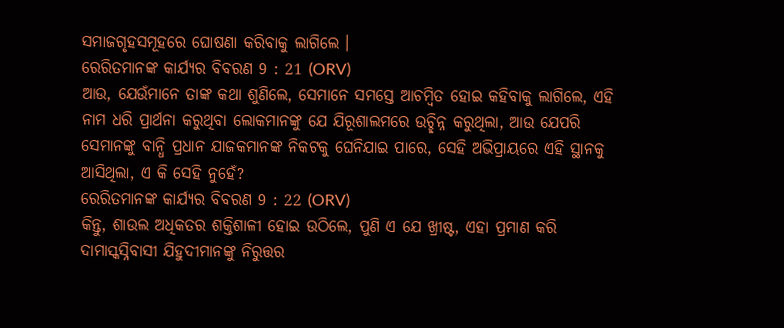ସମାଜଗୃହସମୂହରେ ଘୋଷଣା କରିବାକୁ ଲାଗିଲେ ।
ରେରିତମାନଙ୍କ କାର୍ଯ୍ୟର ବିବରଣ 9 : 21 (ORV)
ଆଉ, ଯେଉଁମାନେ ତାଙ୍କ କଥା ଶୁଣିଲେ, ସେମାନେ ସମସ୍ତେ ଆଚମ୍ଵିତ ହୋଇ କହିବାକୁ ଲାଗିଲେ, ଏହି ନାମ ଧରି ପ୍ରାର୍ଥନା କରୁଥିବା ଲୋକମାନଙ୍କୁ ଯେ ଯିରୂଶାଲମରେ ଉଚ୍ଛିନ୍ନ କରୁଥିଲା, ଆଉ ଯେପରି ସେମାନଙ୍କୁ ବାନ୍ଧି ପ୍ରଧାନ ଯାଜକମାନଙ୍କ ନିକଟକୁ ଘେନିଯାଇ ପାରେ, ସେହି ଅଭିପ୍ରାୟରେ ଏହି ସ୍ଥାନକୁ ଆସିଥିଲା, ଏ କି ସେହି ନୁହେଁ?
ରେରିତମାନଙ୍କ କାର୍ଯ୍ୟର ବିବରଣ 9 : 22 (ORV)
କିନ୍ତୁ, ଶାଉଲ ଅଧିକତର ଶକ୍ତିଶାଳୀ ହୋଇ ଉଠିଲେ, ପୁଣି ଏ ଯେ ଖ୍ରୀଷ୍ଟ, ଏହା ପ୍ରମାଣ କରି ଦାମାସ୍କସ୍ନିବାସୀ ଯିହୁଦୀମାନଙ୍କୁ ନିରୁତ୍ତର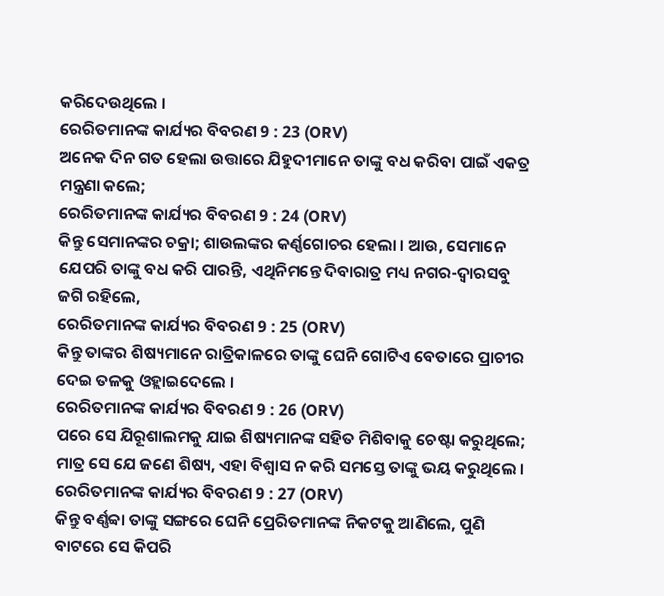କରିଦେଉଥିଲେ ।
ରେରିତମାନଙ୍କ କାର୍ଯ୍ୟର ବିବରଣ 9 : 23 (ORV)
ଅନେକ ଦିନ ଗତ ହେଲା ଉତ୍ତାରେ ଯିହୁଦୀମାନେ ତାଙ୍କୁ ବଧ କରିବା ପାଇଁ ଏକତ୍ର ମନ୍ତ୍ରଣା କଲେ;
ରେରିତମାନଙ୍କ କାର୍ଯ୍ୟର ବିବରଣ 9 : 24 (ORV)
କିନ୍ତୁ ସେମାନଙ୍କର ଚକ୍ରା; ଶାଉଲଙ୍କର କର୍ଣ୍ଣଗୋଚର ହେଲା । ଆଉ, ସେମାନେ ଯେପରି ତାଙ୍କୁ ବଧ କରି ପାରନ୍ତି, ଏଥିନିମନ୍ତେ ଦିବାରାତ୍ର ମଧ୍ୟ ନଗର-ଦ୍ଵାରସବୁ ଜଗି ରହିଲେ,
ରେରିତମାନଙ୍କ କାର୍ଯ୍ୟର ବିବରଣ 9 : 25 (ORV)
କିନ୍ତୁ ତାଙ୍କର ଶିଷ୍ୟମାନେ ରାତ୍ରିକାଳରେ ତାଙ୍କୁ ଘେନି ଗୋଟିଏ ବେତାରେ ପ୍ରାଚୀର ଦେଇ ତଳକୁ ଓହ୍ଲାଇଦେଲେ ।
ରେରିତମାନଙ୍କ କାର୍ଯ୍ୟର ବିବରଣ 9 : 26 (ORV)
ପରେ ସେ ଯିରୂଶାଲମକୁ ଯାଇ ଶିଷ୍ୟମାନଙ୍କ ସହିତ ମିଶିବାକୁ ଚେଷ୍ଟା କରୁଥିଲେ; ମାତ୍ର ସେ ଯେ ଜଣେ ଶିଷ୍ୟ, ଏହା ବିଶ୍ଵାସ ନ କରି ସମସ୍ତେ ତାଙ୍କୁ ଭୟ କରୁଥିଲେ ।
ରେରିତମାନଙ୍କ କାର୍ଯ୍ୟର ବିବରଣ 9 : 27 (ORV)
କିନ୍ତୁ ବର୍ଣ୍ଣବ୍ବା ତାଙ୍କୁ ସଙ୍ଗରେ ଘେନି ପ୍ରେରିତମାନଙ୍କ ନିକଟକୁ ଆଣିଲେ, ପୁଣି ବାଟରେ ସେ କିପରି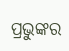ପ୍ରଭୁଙ୍କର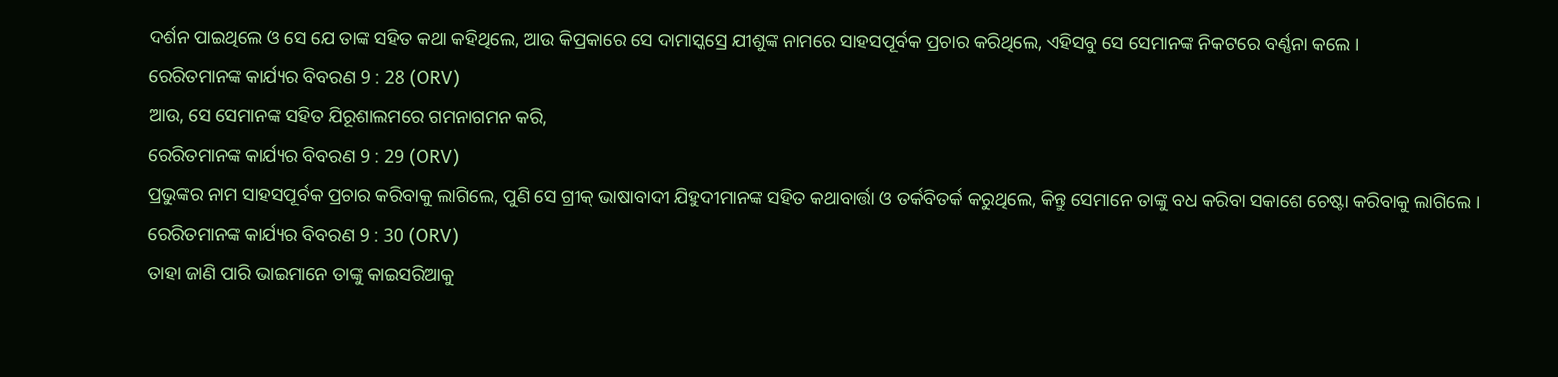ଦର୍ଶନ ପାଇଥିଲେ ଓ ସେ ଯେ ତାଙ୍କ ସହିତ କଥା କହିଥିଲେ, ଆଉ କିପ୍ରକାରେ ସେ ଦାମାସ୍କସ୍ରେ ଯୀଶୁଙ୍କ ନାମରେ ସାହସପୂର୍ବକ ପ୍ରଚାର କରିଥିଲେ, ଏହିସବୁ ସେ ସେମାନଙ୍କ ନିକଟରେ ବର୍ଣ୍ଣନା କଲେ ।
ରେରିତମାନଙ୍କ କାର୍ଯ୍ୟର ବିବରଣ 9 : 28 (ORV)
ଆଉ, ସେ ସେମାନଙ୍କ ସହିତ ଯିରୂଶାଲମରେ ଗମନାଗମନ କରି,
ରେରିତମାନଙ୍କ କାର୍ଯ୍ୟର ବିବରଣ 9 : 29 (ORV)
ପ୍ରଭୁଙ୍କର ନାମ ସାହସପୂର୍ବକ ପ୍ରଚାର କରିବାକୁ ଲାଗିଲେ, ପୁଣି ସେ ଗ୍ରୀକ୍ ଭାଷାବାଦୀ ଯିହୁଦୀମାନଙ୍କ ସହିତ କଥାବାର୍ତ୍ତା ଓ ତର୍କବିତର୍କ କରୁଥିଲେ, କିନ୍ତୁ ସେମାନେ ତାଙ୍କୁ ବଧ କରିବା ସକାଶେ ଚେଷ୍ଟା କରିବାକୁ ଲାଗିଲେ ।
ରେରିତମାନଙ୍କ କାର୍ଯ୍ୟର ବିବରଣ 9 : 30 (ORV)
ତାହା ଜାଣି ପାରି ଭାଇମାନେ ତାଙ୍କୁ କାଇସରିଆକୁ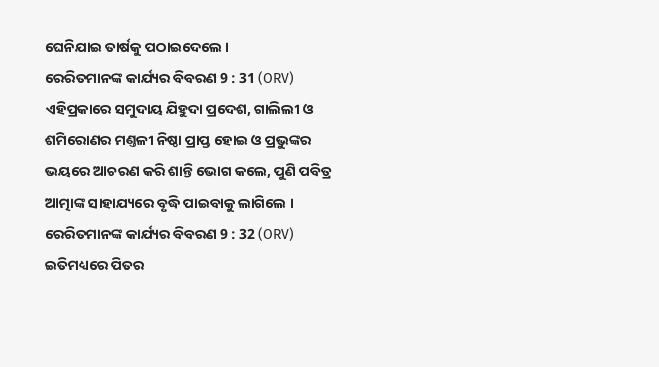ଘେନିଯାଇ ତାର୍ଷକୁ ପଠାଇଦେଲେ ।
ରେରିତମାନଙ୍କ କାର୍ଯ୍ୟର ବିବରଣ 9 : 31 (ORV)
ଏହିପ୍ରକାରେ ସମୁଦାୟ ଯିହୁଦା ପ୍ରଦେଶ, ଗାଲିଲୀ ଓ ଶମିରୋଣର ମଣ୍ତଳୀ ନିଷ୍ଠା ପ୍ରାପ୍ତ ହୋଇ ଓ ପ୍ରଭୁଙ୍କର ଭୟରେ ଆଚରଣ କରି ଶାନ୍ତି ଭୋଗ କଲେ, ପୁଣି ପବିତ୍ର ଆତ୍ମାଙ୍କ ସାହାଯ୍ୟରେ ବୃଦ୍ଧି ପାଇବାକୁ ଲାଗିଲେ ।
ରେରିତମାନଙ୍କ କାର୍ଯ୍ୟର ବିବରଣ 9 : 32 (ORV)
ଇତିମଧ୍ୟରେ ପିତର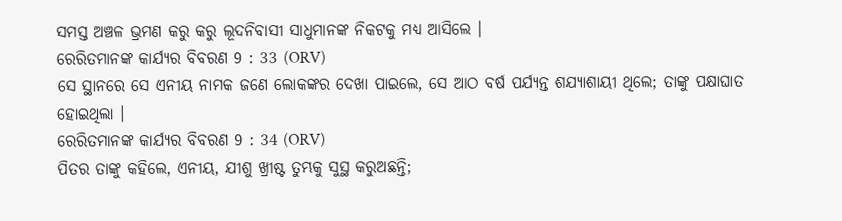ସମସ୍ତ ଅଞ୍ଚଳ ଭ୍ରମଣ କରୁ କରୁ ଲୂଦନିବାସୀ ସାଧୁମାନଙ୍କ ନିକଟକୁ ମଧ୍ୟ ଆସିଲେ ।
ରେରିତମାନଙ୍କ କାର୍ଯ୍ୟର ବିବରଣ 9 : 33 (ORV)
ସେ ସ୍ଥାନରେ ସେ ଏନୀୟ ନାମକ ଜଣେ ଲୋକଙ୍କର ଦେଖା ପାଇଲେ, ସେ ଆଠ ବର୍ଷ ପର୍ଯ୍ୟନ୍ତ ଶଯ୍ୟାଶାୟୀ ଥିଲେ; ତାଙ୍କୁ ପକ୍ଷାଘାତ ହୋଇଥିଲା ।
ରେରିତମାନଙ୍କ କାର୍ଯ୍ୟର ବିବରଣ 9 : 34 (ORV)
ପିତର ତାଙ୍କୁ କହିଲେ, ଏନୀୟ, ଯୀଶୁ ଖ୍ରୀଷ୍ଟ ତୁମ୍ଭକୁ ସୁସ୍ଥ କରୁଅଛନ୍ତି;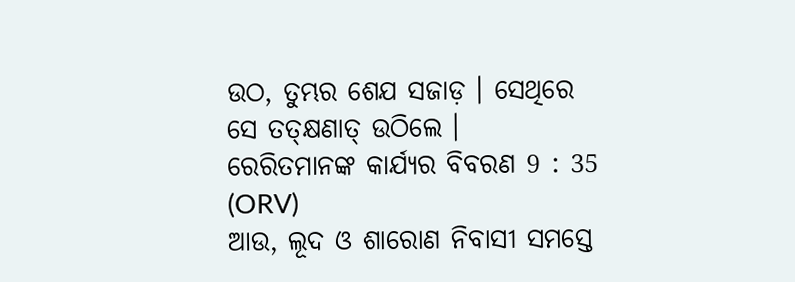ଉଠ, ତୁମ୍ଭର ଶେଯ ସଜାଡ଼ । ସେଥିରେ ସେ ତତ୍କ୍ଷଣାତ୍ ଉଠିଲେ ।
ରେରିତମାନଙ୍କ କାର୍ଯ୍ୟର ବିବରଣ 9 : 35 (ORV)
ଆଉ, ଲୂଦ ଓ ଶାରୋଣ ନିବାସୀ ସମସ୍ତେ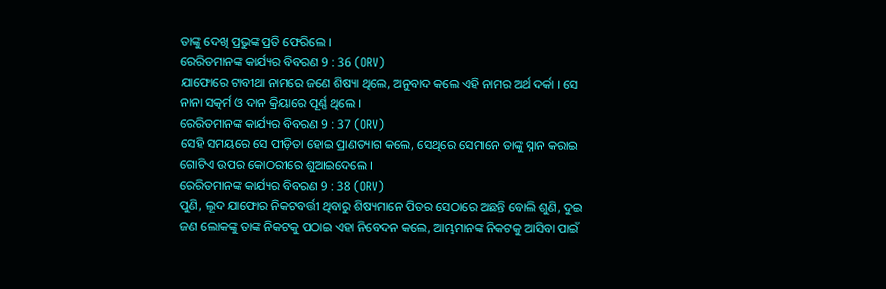ତାଙ୍କୁ ଦେଖି ପ୍ରଭୁଙ୍କ ପ୍ରତି ଫେରିଲେ ।
ରେରିତମାନଙ୍କ କାର୍ଯ୍ୟର ବିବରଣ 9 : 36 (ORV)
ଯାଫୋରେ ଟାବୀଥା ନାମରେ ଜଣେ ଶିଷ୍ୟା ଥିଲେ, ଅନୁବାଦ କଲେ ଏହି ନାମର ଅର୍ଥ ଦର୍କା । ସେ ନାନା ସତ୍କର୍ମ ଓ ଦାନ କ୍ରିୟାରେ ପୂର୍ଣ୍ଣ ଥିଲେ ।
ରେରିତମାନଙ୍କ କାର୍ଯ୍ୟର ବିବରଣ 9 : 37 (ORV)
ସେହି ସମୟରେ ସେ ପୀଡ଼ିତା ହୋଇ ପ୍ରାଣତ୍ୟାଗ କଲେ, ସେଥିରେ ସେମାନେ ତାଙ୍କୁ ସ୍ନାନ କରାଇ ଗୋଟିଏ ଉପର କୋଠରୀରେ ଶୁଆଇଦେଲେ ।
ରେରିତମାନଙ୍କ କାର୍ଯ୍ୟର ବିବରଣ 9 : 38 (ORV)
ପୁଣି, ଲୂଦ ଯାଫୋର ନିକଟବର୍ତ୍ତୀ ଥିବାରୁ ଶିଷ୍ୟମାନେ ପିତର ସେଠାରେ ଅଛନ୍ତି ବୋଲି ଶୁଣି, ଦୁଇ ଜଣ ଲୋକଙ୍କୁ ତାଙ୍କ ନିକଟକୁ ପଠାଇ ଏହା ନିବେଦନ କଲେ, ଆମ୍ଭମାନଙ୍କ ନିକଟକୁ ଆସିବା ପାଇଁ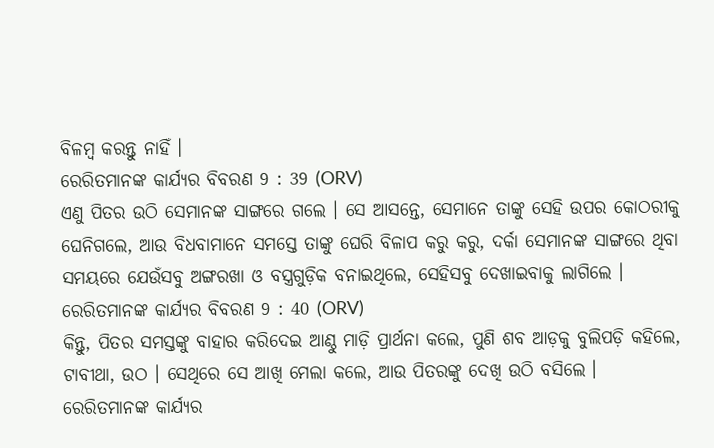ବିଳମ୍ଵ କରନ୍ତୁ ନାହିଁ ।
ରେରିତମାନଙ୍କ କାର୍ଯ୍ୟର ବିବରଣ 9 : 39 (ORV)
ଏଣୁ ପିତର ଉଠି ସେମାନଙ୍କ ସାଙ୍ଗରେ ଗଲେ । ସେ ଆସନ୍ତେ, ସେମାନେ ତାଙ୍କୁ ସେହି ଉପର କୋଠରୀକୁ ଘେନିଗଲେ, ଆଉ ବିଧବାମାନେ ସମସ୍ତେ ତାଙ୍କୁ ଘେରି ବିଳାପ କରୁ କରୁ, ଦର୍କା ସେମାନଙ୍କ ସାଙ୍ଗରେ ଥିବା ସମୟରେ ଯେଉଁସବୁ ଅଙ୍ଗରଖା ଓ ବସ୍ତ୍ରଗୁଡ଼ିକ ବନାଇଥିଲେ, ସେହିସବୁ ଦେଖାଇବାକୁ ଲାଗିଲେ ।
ରେରିତମାନଙ୍କ କାର୍ଯ୍ୟର ବିବରଣ 9 : 40 (ORV)
କିନ୍ତୁ, ପିତର ସମସ୍ତଙ୍କୁ ବାହାର କରିଦେଇ ଆଣ୍ଠୁ ମାଡ଼ି ପ୍ରାର୍ଥନା କଲେ, ପୁଣି ଶବ ଆଡ଼କୁ ବୁଲିପଡ଼ି କହିଲେ, ଟାବୀଥା, ଉଠ । ସେଥିରେ ସେ ଆଖି ମେଲା କଲେ, ଆଉ ପିତରଙ୍କୁ ଦେଖି ଉଠି ବସିଲେ ।
ରେରିତମାନଙ୍କ କାର୍ଯ୍ୟର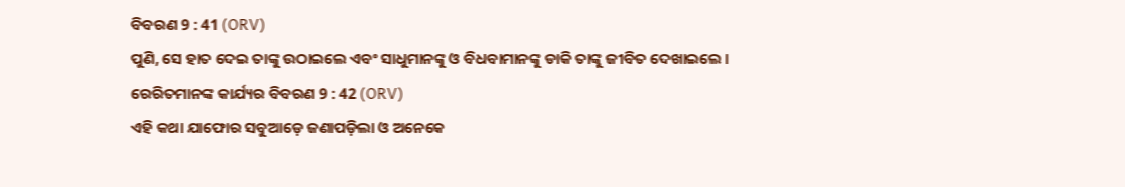ବିବରଣ 9 : 41 (ORV)
ପୁଣି, ସେ ହାତ ଦେଇ ତାଙ୍କୁ ଉଠାଇଲେ ଏବଂ ସାଧୁମାନଙ୍କୁ ଓ ବିଧବାମାନଙ୍କୁ ଡାକି ତାଙ୍କୁ ଜୀବିତ ଦେଖାଇଲେ ।
ରେରିତମାନଙ୍କ କାର୍ଯ୍ୟର ବିବରଣ 9 : 42 (ORV)
ଏହି କଥା ଯାଫୋର ସବୁଆଡ଼େ ଜଣାପଡ଼ିଲା ଓ ଅନେକେ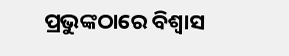ପ୍ରଭୁଙ୍କଠାରେ ବିଶ୍ଵାସ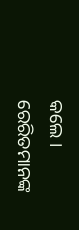କଲେ ।
ରେରିତମାନଙ୍କ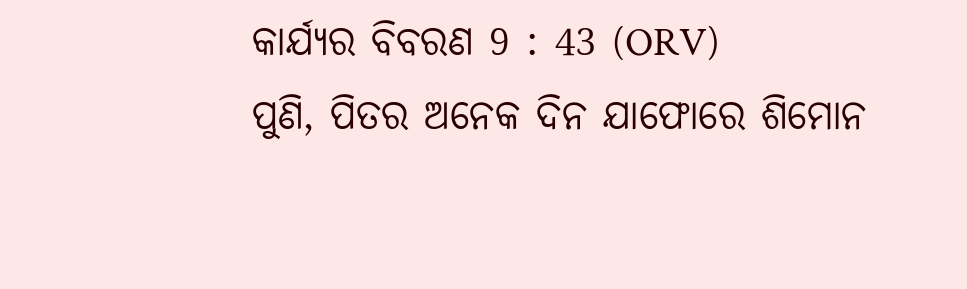କାର୍ଯ୍ୟର ବିବରଣ 9 : 43 (ORV)
ପୁଣି, ପିତର ଅନେକ ଦିନ ଯାଫୋରେ ଶିମୋନ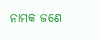ନାମକ ଜଣେ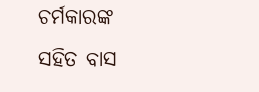ଚର୍ମକାରଙ୍କ ସହିତ ବାସ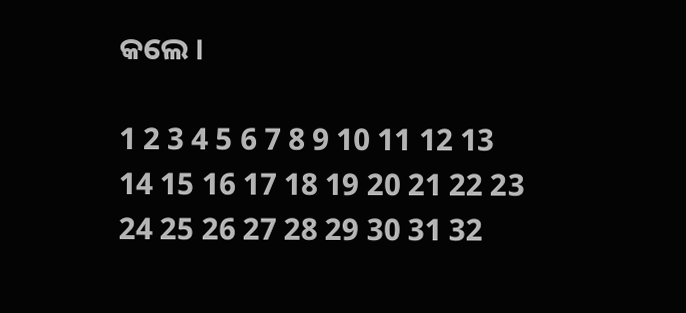କଲେ ।

1 2 3 4 5 6 7 8 9 10 11 12 13 14 15 16 17 18 19 20 21 22 23 24 25 26 27 28 29 30 31 32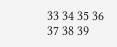33 34 35 36 37 38 39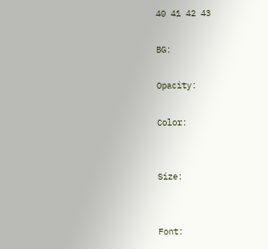40 41 42 43

BG:

Opacity:

Color:


Size:


Font: